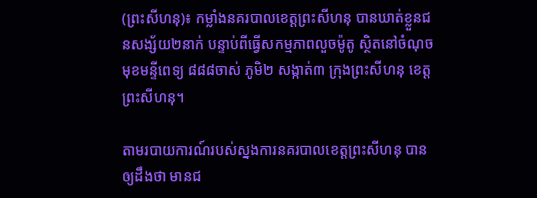(ព្រះសីហនុ)៖ កម្លាំងនគរបាលខេត្តព្រះសីហនុ បានឃាត់ខ្លួនជនសង្ស័យ២នាក់ បន្ទាប់ពីធ្វើសកម្មភាពលួចម៉ូតូ ស្ថិតនៅចំណុចមុខមន្ទីពេទ្យ ៨៨៨ចាស់ ភូមិ២ សង្កាត់៣ ក្រុងព្រះសីហនុ ខេត្តព្រះសីហនុ។

តាមរបាយការណ៍របស់ស្នងការនគរបាលខេត្តព្រះសីហនុ បានឲ្យដឹងថា មានជ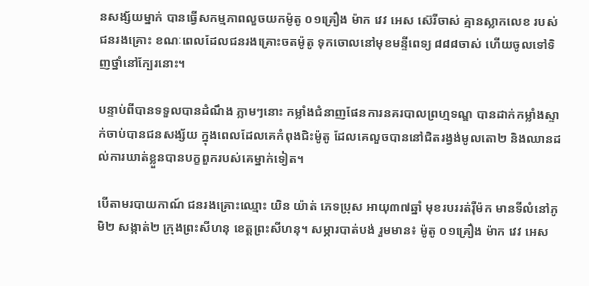នសង្ស័យម្នាក់ បានធ្វើសកម្មភាពលួចយកម៉ូតូ ០១គ្រឿង ម៉ាក វេវ អេស ស៊េរីចាស់ គ្មានស្លាកលេខ របស់ជនរងគ្រោះ ខណៈពេលដែលជនរងគ្រោះចតម៉ូតូ ទុកចោលនៅមុខមន្ទីពេទ្យ ៨៨៨ចាស់ ហើយចូលទៅទិញថ្នាំនៅក្បែរនោះ។

បន្ទាប់ពីបានទទួលបានដំណឹង ភ្លាមៗនោះ កម្លាំងជំនាញផែនការនគរបាលព្រហ្មទណ្ឌ បានដាក់កម្លាំងស្ទាក់ចាប់បានជនសង្ស័យ ក្នុងពេលដែលគេកំពុងជិះម៉ូតូ ដែលគេលួចបាននៅជិតរង្វង់មូលតោ២ និងឈានដល់ការឃាត់ខ្លួនបានបក្ខពួករបស់គេម្នាក់ទៀត។

បើតាមរបាយកាណ៍ ជនរងគ្រោះឈ្មោះ យិន យ៉ាត់ ភេទប្រុស អាយុ៣៧ឆ្នាំ មុខរបររត់រ៉ឺម៉ក មានទីលំនៅភូមិ២ សង្កាត់២ ក្រុងព្រះសីហនុ ខេត្តព្រះសីហនុ។ សម្ភារបាត់បង់ រួមមាន៖ ម៉ូតូ ០១គ្រឿង ម៉ាក វេវ អេស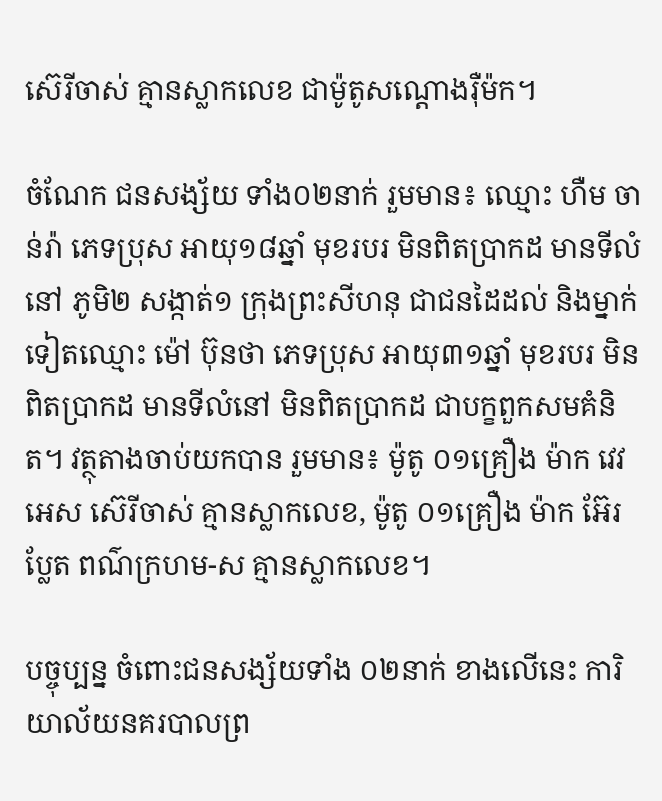ស៊េរីចាស់ គ្មានស្លាកលេខ ជាម៉ូតូសណ្តោងរ៉ឺម៉ក។

ចំណែក ជនសង្ស័យ ទាំង០២នាក់ រួមមាន៖ ឈ្មោះ ហឺម ចាន់រ៉ា ភេទប្រុស អាយុ១៨ឆ្នាំ មុខរបរ មិនពិតប្រាកដ មានទីលំនៅ ភូមិ២ សង្កាត់១ ក្រុងព្រះសីហនុ ជាជនដៃដល់ និងម្នាក់ទៀតឈ្មោះ ម៉ៅ ប៊ុនថា ភេទប្រុស អាយុ៣១ឆ្នាំ មុខរបរ មិនពិតប្រាកដ មានទីលំនៅ មិនពិតប្រាកដ ជាបក្ខពួកសមគំនិត។ វត្ថុតាងចាប់យកបាន រួមមាន៖ ម៉ូតូ ០១គ្រឿង ម៉ាក វេវ អេស ស៊េរីចាស់ គ្មានស្លាកលេខ, ម៉ូតូ ០១គ្រឿង ម៉ាក អ៊ែរប្លែត ពណ៌ក្រហម-ស គ្មានស្លាកលេខ។

បច្ចុប្បន្ន ចំពោះជនសង្ស័យទាំង ០២នាក់ ខាងលើនេះ ការិយាល័យនគរបាលព្រ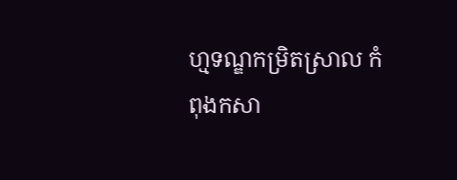ហ្មទណ្ឌកម្រិតស្រាល កំពុងកសា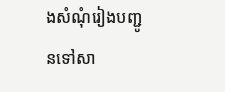ងសំណុំរៀងបញ្ជូនទៅសា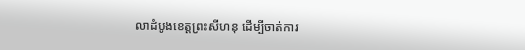លាដំបូងខេត្តព្រះសីហនុ ដើម្បីចាត់ការ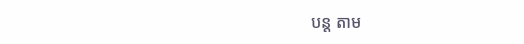បន្ត តាម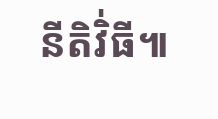នីតិវិ់ធី៕